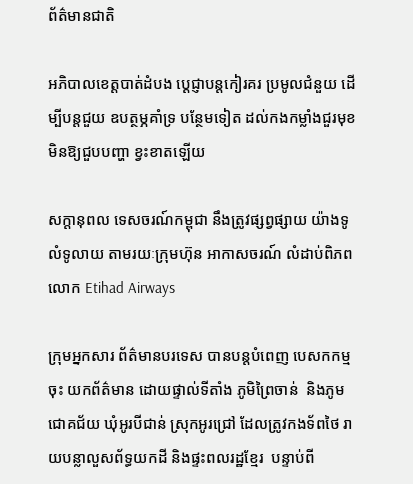ព័ត៌មានជាតិ

អភិបាលខេត្តបាត់ដំបង ប្ដេជ្ញាបន្តកៀរគរ ប្រមូលជំនួយ ដើម្បីបន្ដជួយ ឧបត្ថម្ភគាំទ្រ បន្ថែមទៀត ដល់កងកម្លាំងជួរមុខ មិនឱ្យជួបបញ្ហា ខ្វះខាតឡើយ

សក្តានុពល ទេសចរណ៍កម្ពុជា នឹងត្រូវផ្សព្វផ្សាយ យ៉ាងទូលំទូលាយ តាមរយៈក្រុមហ៊ុន អាកាសចរណ៍ លំដាប់ពិភពលោក Etihad Airways

ក្រុមអ្នកសារ ព័ត៌មានបរទេស បានបន្តបំពេញ បេសកកម្មចុះ យកព័ត៌មាន ដោយផ្ទាល់ទីតាំង ភូមិព្រៃចាន់  និងភូមជោគជ័យ ឃុំអូរបីជាន់ ស្រុកអូរជ្រៅ ដែលត្រូវកងទ័ពថៃ រាយបន្លាលួសព័ទ្ធយកដី និងផ្ទះពលរដ្ឋខ្មែរ  បន្ទាប់ពី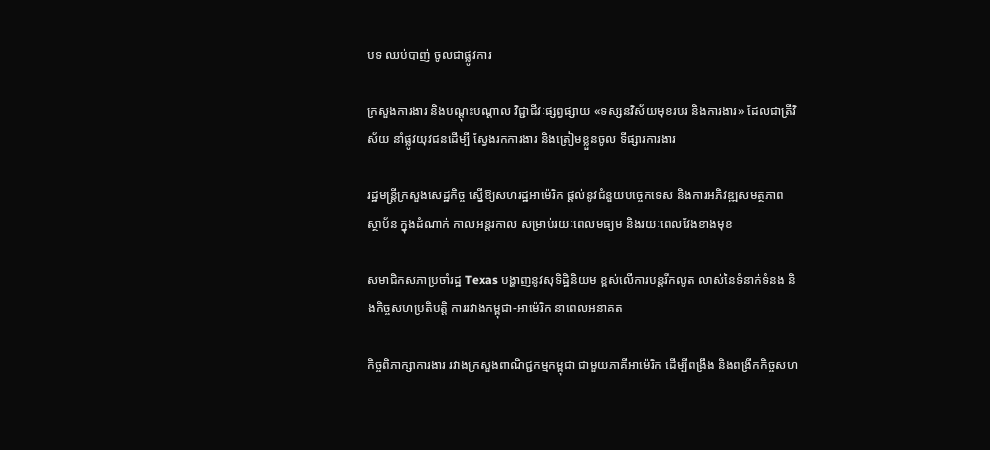បទ ឈប់បាញ់ ចូលជាផ្លូវការ

ក្រសួងការងារ និងបណ្ដុះបណ្ដាល វិជ្ជាជីវៈផ្សព្វផ្សាយ «ទស្សនវិស័យមុខរបរ និងការងារ» ដែលជាត្រីវិស័យ នាំផ្លូវយុវជនដើម្បី ស្វែងរកការងារ និងត្រៀមខ្លួនចូល ទីផ្សារការងារ

រដ្ឋមន្រ្តីក្រសួងសេដ្ឋកិច្ច ស្នើឱ្យសហរដ្ឋអាម៉េរិក ផ្ដល់នូវជំនួយបច្ចេកទេស និងការអភិវឌ្ឍសមត្ថភាព ស្ថាប័ន ក្នុងដំណាក់ កាលអន្តរកាល សម្រាប់រយៈពេលមធ្យម និងរយៈពេលវែងខាងមុខ

សមាជិកសភាប្រចាំរដ្ឋ Texas បង្ហាញនូវសុទិដ្ឋិនិយម ខ្ពស់លើការបន្តរីកលូត លាស់នៃទំនាក់ទំនង និងកិច្ចសហប្រតិបត្តិ ការរវាងកម្ពុជា-អាម៉េរិក នាពេលអនាគត

កិច្ចពិភាក្សាការងារ រវាងក្រសួងពាណិជ្ជកម្មកម្ពុជា ជាមួយភាគីអាម៉េរិក ដើម្បីពង្រឹង និងពង្រីកកិច្ចសហ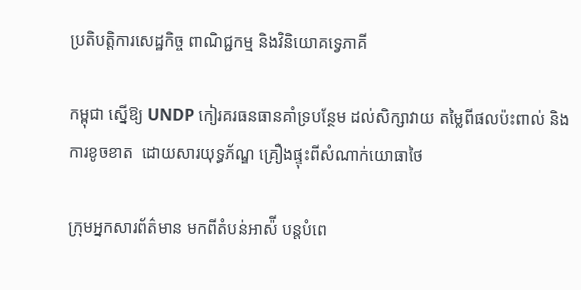ប្រតិបត្តិការសេដ្ឋកិច្ច ពាណិជ្ជកម្ម និងវិនិយោគទ្វេភាគី

កម្ពុជា ស្នើឱ្យ UNDP កៀរគរធនធានគាំទ្របន្ថែម ដល់សិក្សាវាយ តម្លៃពីផលប៉ះពាល់ និងការខូចខាត  ដោយសារយុទ្ធភ័ណ្ឌ គ្រឿងផ្ទុះពីសំណាក់យោធាថៃ

ក្រុមអ្នកសារព័ត៌មាន មកពីតំបន់អាស៉ី បន្តបំពេ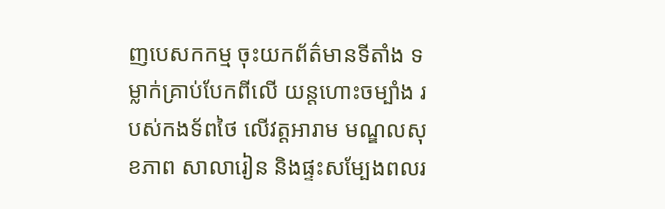ញបេសកកម្ម ចុះយកព័ត៌មានទីតាំង ទម្លាក់គ្រាប់បែកពីលើ យន្តហោះចម្បាំង របស់កងទ័ពថៃ លើវត្តអារាម មណ្ឌលសុខភាព សាលារៀន និងផ្ទះសម្បែងពលរ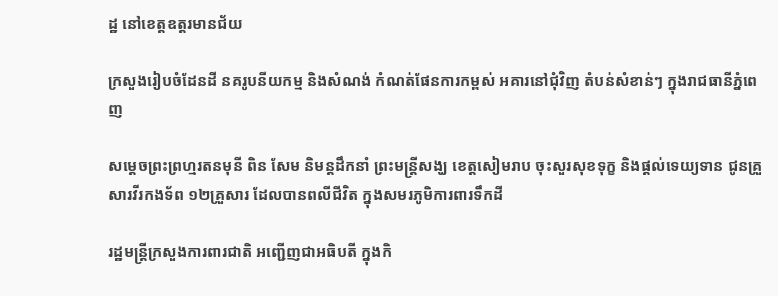ដ្ឋ នៅខេត្តឧត្តរមានជ័យ

ក្រសួងរៀបចំដែនដី នគរូបនីយកម្ម និងសំណង់ កំណត់ផែនការកម្ពស់ អគារនៅជុំវិញ តំបន់សំខាន់ៗ ក្នុងរាជធានីភ្នំពេញ

សម្តេចព្រះព្រហ្មរតនមុនី ពិន សែម និមន្តដឹកនាំ ព្រះមន្រ្តីសង្ឃ ខេត្តសៀមរាប ចុះសួរសុខទុក្ខ និងផ្តល់ទេយ្យទាន ជូនគ្រួសារវីរកងទ័ព ១២គ្រួសារ ដែលបានពលីជីវិត ក្នុងសមរភូមិការពារទឹកដី

រដ្ឋមន្រ្តីក្រសួងការពារជាតិ អញ្ជើញជាអធិបតី ក្នុងកិ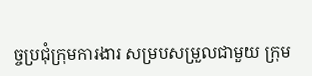ច្ចប្រជុំក្រុមការងារ សម្របសម្រួលជាមួយ ក្រុម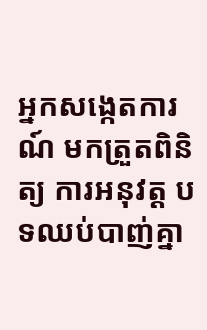អ្នកសង្កេតការណ៍ មកត្រួតពិនិត្យ ការអនុវត្ត បទឈប់បាញ់គ្នា